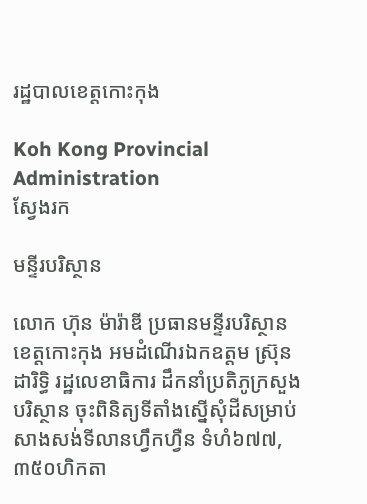រដ្ឋបាលខេត្តកោះកុង

Koh Kong Provincial Administration
ស្វែងរក

មន្ទីរបរិស្ថាន

លោក ហ៊ុន ម៉ារ៉ាឌី ប្រធានមន្ទីរបរិស្ថានខេត្តកោះកុង អមដំណើរឯកឧត្តម ស៊្រុន ដារិទ្ធិ រដ្ឋលេខាធិការ ដឹកនាំប្រតិភូក្រសួងបរិស្ថាន ចុះពិនិត្យទីតាំងស្នើសុំដីសម្រាប់សាងសង់ទីលានហ្វឹកហ្វឺន ទំហំ៦៧៧,៣៥០ហិកតា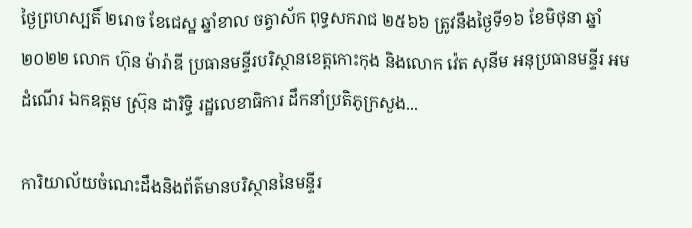ថ្ងៃព្រហស្បតិ៍ ២រោច ខែជេស្ឋ ឆ្នាំខាល ចត្វាស័ក ពុទ្ធសករាជ ២៥៦៦ ត្រូវនឹងថ្ងៃទី១៦ ខែមិថុនា ឆ្នាំ២០២២ លោក ហ៊ុន ម៉ារ៉ាឌី ប្រធានមន្ទីរបរិស្ថានខេត្តកោះកុង និងលោក វ៉េត សុនីម អនុប្រធានមន្ទីរ អមដំណើរ ឯកឧត្តម ស៊្រុន ដារិទ្ធិ រដ្ឋលេខាធិការ ដឹកនាំប្រតិភូក្រសួង...

ការិយាល័យចំណេះដឹងនិងព័ត៌មានបរិស្ថាននៃមន្ទីរ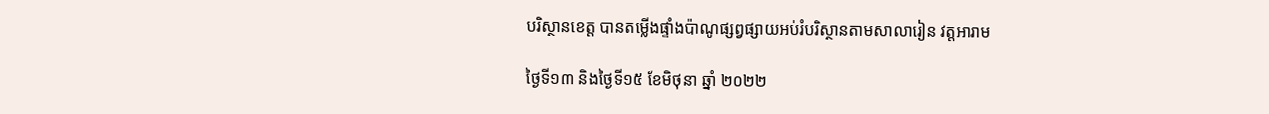បរិស្ថានខេត្ត បានតម្លើងផ្ទាំងប៉ាណូផ្សព្វផ្សាយអប់រំបរិស្ថានតាមសាលារៀន វត្តអារាម

ថ្ងៃទី១៣ និងថ្ងៃទី១៥ ខែមិថុនា ឆ្នាំ ២០២២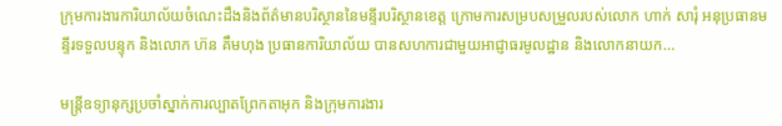ក្រុមការងារការិយាល័យចំណេះដឹងនិងព័ត៌មានបរិស្ថាននៃមន្ទីរបរិស្ថានខេត្ត ក្រោមការសម្របសម្រួលរបស់លោក ហាក់ សារុំ អនុប្រធានមន្ទីរទទួលបន្ទុក និងលោក ហ៊ន គឹមហុង ប្រធានការិយាល័យ បានសហការជាមួយអាជ្ញាធរមូលដ្ឋាន និងលោកនាយក...

មន្រ្តីឧទ្យានុក្សប្រចាំស្នាក់ការល្បាតព្រែកតាអុក និងក្រុមការងារ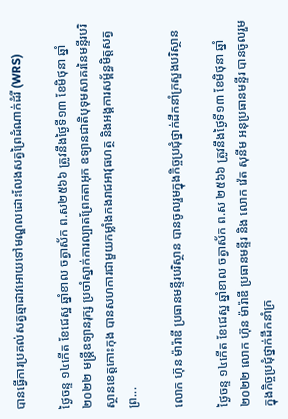បានធ្វើការប្រគល់សត្វឆ្មាដាវអោយទៅមណ្ឌលដោះលែងសត្វព្រៃដំណាក់ដំរី (WRS)

ថ្ងៃចន្ទ ១៤កើត ខែជេស្ឋ ឆ្នាំខាល ចត្វាស័ក ព.ស២៥៦៦ ត្រូវនឹងថ្ងៃទី១៣ ខែមិថុនា ឆ្នាំ២០២២ មន្រ្តីឧទ្យានរុក្ស ប្រចាំស្នាក់ការល្បាតព្រែកតាអុក ឧទ្យានជាតិបុទុមសាគរនៃមន្ទីរបរិស្ថានខេត្តកោះកុង បានសហការជាមួយកម្លាំងកងរាជអាវុធហត្ថ និងអង្គការសម័្ពន្ធមិត្តសត្វព្រ...

លោក ហ៊ុន ម៉ារ៉ាឌី ប្រធានមន្ទីរបរិស្ថាន បានចូលរួមក្នុងកិច្ចប្រជុំថ្នាក់ដឹកនាំក្រសួងបរិស្ថាន

ថ្ងៃចន្ទ ១៤កើត ខែជេស្ឋ ឆ្នាំខាល ចត្វាស័ក ព.ស ២៥៦៦ ត្រូវនឹងថ្ងៃទី១៣ ខែមិថុនា ឆ្នាំ២០២២ លោក ហ៊ុន ម៉ារ៉ាឌី ប្រធានមន្ទីរ និង លោក វ៉េត សុនីម អនុប្រធានមន្ទីរ បានចូលរួមក្នុងកិច្ចប្រជុំថ្នាក់ដឹកនាំក្រ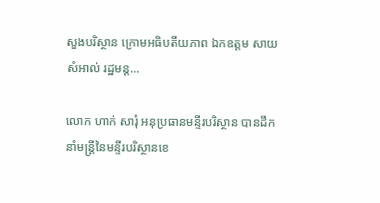សួងបរិស្ថាន ក្រោមអធិបតីយភាព ឯកឧត្តម សាយ សំអាល់ រដ្ឋមន្ត...

លោក ហាក់ សារុំ អនុប្រធានមន្ទីរបរិស្ថាន បានដឹកនាំមន្ត្រីនៃមន្ទីរបរិស្ថានខេ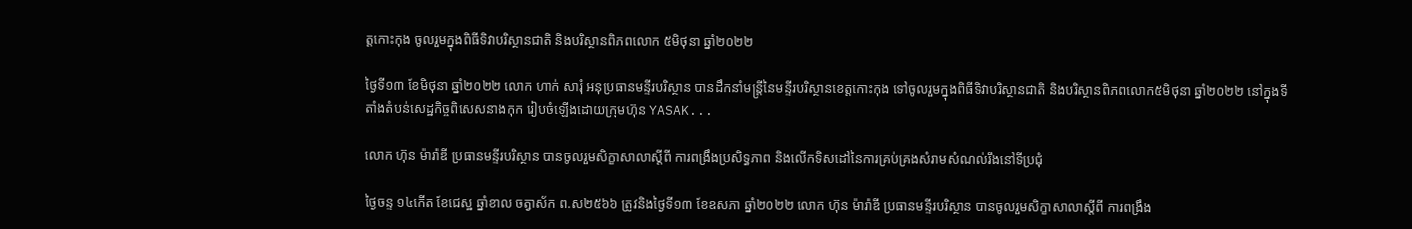ត្តកោះកុង ចូលរួមក្នុងពិធីទិវាបរិស្ថានជាតិ និងបរិស្ថានពិភពលោក ៥មិថុនា ឆ្នាំ២០២២

ថ្ងៃទី១៣ ខែមិថុនា ឆ្នាំ២០២២ លោក ហាក់ សារុំ អនុប្រធានមន្ទីរបរិស្ថាន បានដឹកនាំមន្ត្រីនៃមន្ទីរបរិស្ថានខេត្តកោះកុង ទៅចូលរួមក្នុងពិធីទិវាបរិស្ថានជាតិ និងបរិស្ថានពិភពលោក៥មិថុនា ឆ្នាំ២០២២ នៅក្នុងទីតាំងតំបន់សេដ្ឋកិច្ចពិសេសនាងកុក រៀបចំឡើងដោយក្រុមហ៊ុន YASAK...

លោក ហ៊ុន ម៉ារ៉ាឌី ប្រធានមន្ទីរបរិស្ថាន បានចូលរួមសិក្ខាសាលាស្តីពី ការពង្រឹងប្រសិទ្ធភាព និងលើកទិសដៅនៃការគ្រប់គ្រងសំរាមសំណល់រឹងនៅទីប្រជុំ

ថ្ងៃចន្ទ ១៤កើត ខែជេស្ឋ ឆ្នាំខាល ចត្វាស័ក ព.ស២៥៦៦ ត្រូវនិងថ្ងៃទី១៣ ខែឧសភា ឆ្នាំ២០២២ លោក ហ៊ុន ម៉ារ៉ាឌី ប្រធានមន្ទីរបរិស្ថាន បានចូលរួមសិក្ខាសាលាស្តីពី ការពង្រឹង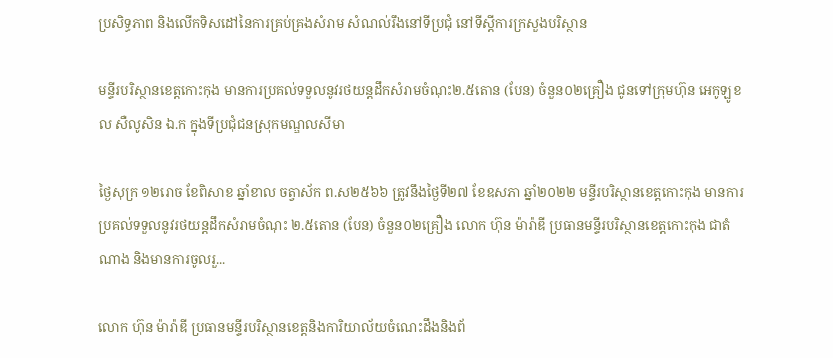ប្រសិទ្ធភាព និងលើកទិសដៅនៃការគ្រប់គ្រងសំរាម សំណល់រឹងនៅទីប្រជុំ នៅទីស្តីការក្រសួងបរិស្ថាន

មន្ទីរបរិស្ថានខេត្តកោះកុង មានការប្រគល់ទទួលនូវរថយន្តដឹកសំរាមចំណុះ២.៥តោន (បែន) ចំនួន០២គ្រឿង ជូនទៅក្រុមហ៊ុន អេកូឡូខល សឺលូសិន ឯ.ក ក្នុងទីប្រជុំជនស្រុកមណ្ឌលសីមា

ថ្ងៃសុក្រ ១២រោច ខែពិសាខ ឆ្នាំខាល ចត្វាស័ក ព.ស២៥៦៦ ត្រូវនឹងថ្ងៃទី២៧ ខែឧសភា ឆ្នាំ២០២២ មន្ទីរបរិស្ថានខេត្តកោះកុង មានការប្រគល់ទទួលនូវរថយន្តដឹកសំរាមចំណុះ ២.៥តោន (បែន) ចំនួន០២គ្រឿង លោក ហ៊ុន ម៉ារ៉ាឌី ប្រធានមន្ទីរបរិស្ថានខេត្តកោះកុង ជាតំណាង និងមានការចូលរួ...

លោក ហ៊ុន ម៉ារ៉ាឌី ប្រធានមន្ទីរបរិស្ថានខេត្តនិងការិយាល័យចំណេះដឹងនិងព័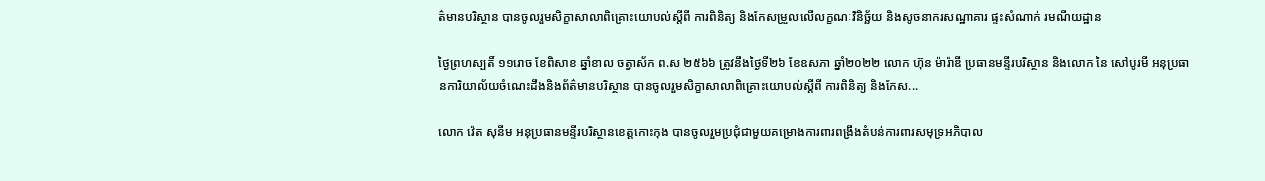ត៌មានបរិស្ថាន បានចូលរួមសិក្ខាសាលាពិគ្រោះយោបល់ស្តីពី ការពិនិត្យ និងកែសម្រួលលើលក្ខណៈវិនិច្ឆ័យ និងសូចនាករសណ្ឋាគារ ផ្ទះសំណាក់ រមណីយដ្ឋាន

ថ្ងៃព្រហស្បតិ៍ ១១រោច ខែពិសាខ ឆ្នាំខាល ចត្វាស័ក ព.ស ២៥៦៦ ត្រូវនឹងថ្ងៃទី២៦ ខែឧសភា ឆ្នាំ២០២២ លោក ហ៊ុន ម៉ារ៉ាឌី ប្រធានមន្ទីរបរិស្ថាន និងលោក នៃ សៅបូរមី អនុប្រធានការិយាល័យចំណេះដឹងនិងព័ត៌មានបរិស្ថាន បានចូលរួមសិក្ខាសាលាពិគ្រោះយោបល់ស្តីពី ការពិនិត្យ និងកែស...

លោក វ៉េត សុនីម អនុប្រធានមន្ទីរបរិស្ថានខេត្តកោះកុង បានចូលរួមប្រជុំជាមួយគម្រោងការពារពង្រឹងតំបន់ការពារសមុទ្រអភិបាល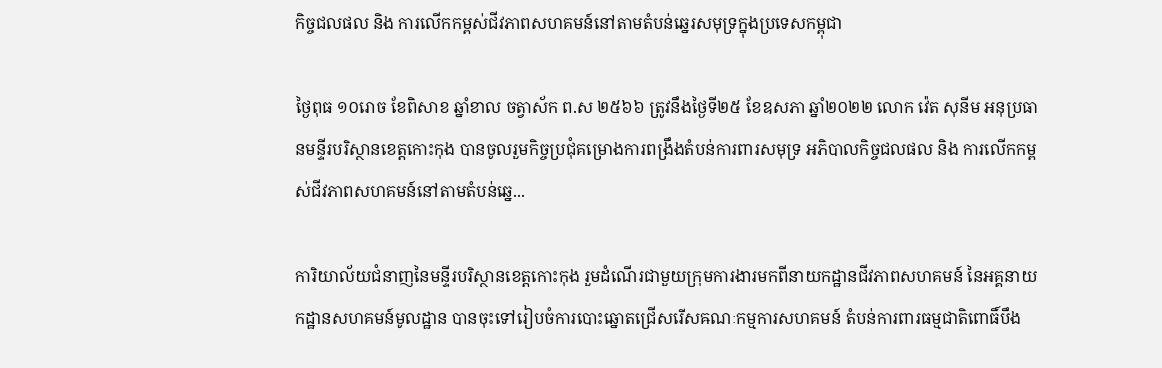កិច្ចជលផល និង ការលើកកម្ពស់ជីវភាពសហគមន៍នៅតាមតំបន់ឆ្នេរសមុទ្រក្នុងប្រទេសកម្ពុជា

ថ្ងៃពុធ ១០រោច ខែពិសាខ ឆ្នាំខាល ចត្វាស័ក ព.ស ២៥៦៦ ត្រូវនឹងថ្ងៃទី២៥ ខែឧសភា ឆ្នាំ២០២២ លោក វ៉េត សុនីម អនុប្រធានមន្ទីរបរិស្ថានខេត្តកោះកុង បានចូលរួមកិច្ចប្រជុំគម្រោងការពង្រឹងតំបន់ការពារសមុទ្រ អភិបាលកិច្ចជលផល និង ការលើកកម្ពស់ជីវភាពសហគមន៍នៅតាមតំបន់ឆ្នេ...

ការិយាល័យជំនាញនៃមន្ទីរបរិស្ថានខេត្តកោះកុង រួមដំណើរជាមួយក្រុមការងារមកពីនាយកដ្ឋានជីវភាពសហគមន៍ នៃអគ្គនាយកដ្ឋានសហគមន៍មូលដ្ឋាន បានចុះទៅរៀបចំការបោះឆ្នោតជ្រើសរើសឝណៈកម្មការសហគមន៍ តំបន់ការពារធម្មជាតិពោធិ៍បឹង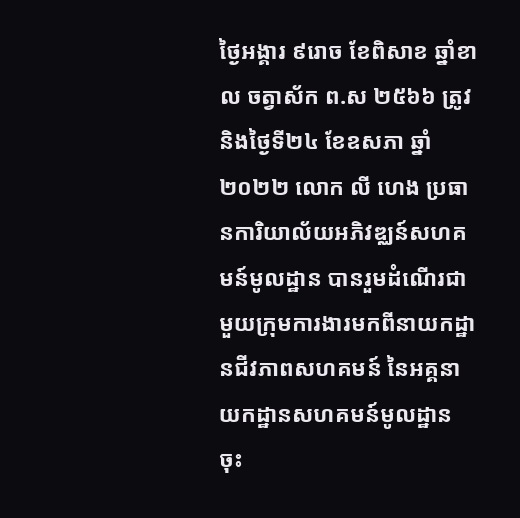ថ្ងៃអង្គារ ៩រោច ខែពិសាខ ឆ្នាំខាល ចត្វាស័ក ព.ស ២៥៦៦ ត្រូវនិងថ្ងៃទី២៤ ខែឧសភា ឆ្នាំ២០២២ លោក លី ហេង ប្រធានការិយាល័យអភិវឌ្ឈន៍សហគមន៍មូលដ្ឋាន បានរួមដំណើរជាមួយក្រុមការងារមកពីនាយកដ្ឋានជីវភាពសហគមន៍ នៃអគ្គនាយកដ្ឋានសហគមន៍មូលដ្ឋាន ចុះ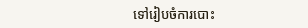ទៅរៀបចំការបោះ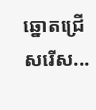ឆ្នោតជ្រើសរើស...